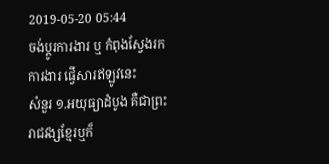2019-05-20 05:44
ចង់ប្តូរការងារ ឬ កំពុងស្វែងរកការងារ ផ្វើសារឥឡូវនេះ
សំនួរ ១.អយុធ្យាដំបូង គឺជាព្រះរាជវង្សខ្មែរឬក៏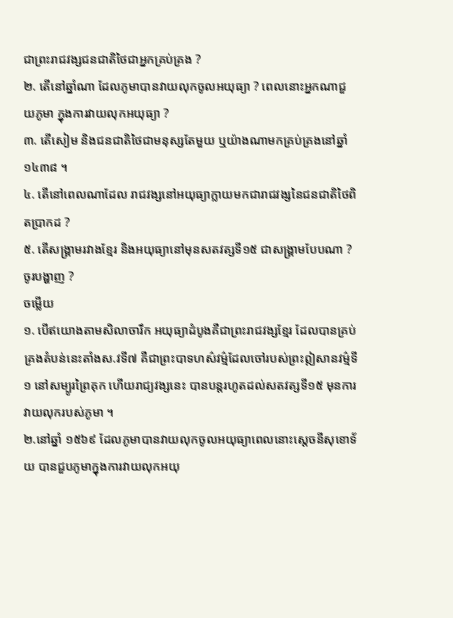ជាព្រះរាជវង្សជនជាតិថៃជាអ្នកគ្រប់គ្រង ?
២. តើនៅឆ្នាំណា ដែលភូមាបានវាយលុកចូលអយុធ្យា ? ពេលនោះអ្នកណាជួយភូមា ក្នុងការវាយលុកអយុធ្យា ?
៣. តើសៀម និងជនជាតិថៃជាមនុស្សតែមួយ ឬយ៉ាងណាមកគ្រប់គ្រងនៅឆ្នាំ ១៤៣៨ ។
៤. តើនៅពេលណាដែល រាជវង្សនៅអយុធ្យាក្លាយមកជារាជវង្សនៃជនជាតិថៃពិតប្រាកដ ?
៥. តើសង្គ្រាមរវាងខ្មែរ និងអយុធ្យានៅមុនសតវត្សទី១៥ ជាសង្គ្រាមបែបណា ? ចូរបង្ហាញ ?
ចម្លើយ
១. បើឥយោងតាមសិលាចារឹក អយុធ្យាដំបូងគឺជាព្រះរាជវង្សខ្មែរ ដែលបានគ្រប់គ្រងតំបន់នេះតាំងស.វទី៧ គឺជាព្រះបាទហស៌វម៌្មដែលចៅរបស់ព្រះឦសានវម៌្មទី១ នៅសម្បូរព្រៃគុក ហើយរាជ្យវង្សនេះ បានបន្តរហូតដល់សតវត្សទី១៥ មុនការវាយលុករបស់ភូមា ។
២.នៅឆ្នាំ ១៥៦៩ ដែលភូមាបានវាយលុកចូលអយុធ្យាពេលនោះស្តេចនីសុខោទ័យ បានជួបភូមាក្នុងការវាយលុកអយុ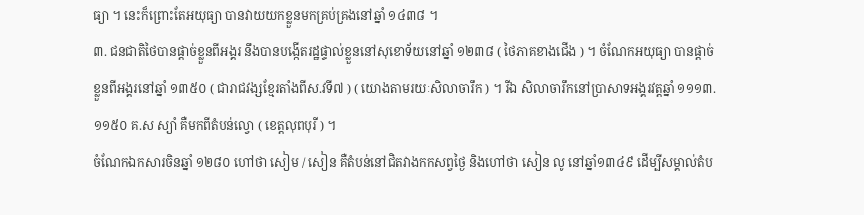ធ្យា ។ នេះក៏ព្រោះតែអយុធ្យា បានវាយយកខ្លួនមកគ្រប់គ្រងនៅឆ្នាំ ១៤៣៨ ។
៣. ជនជាតិថៃបានផ្តាច់ខ្លួនពីអង្គរ នឹងបានបង្កើតរដ្ឋផ្ទាល់ខ្លួននៅសុខោទ័យនៅឆ្នាំ ១២៣៨ ( ថៃភាគខាងជើង ) ។ ចំណែកអយុធ្យា បានផ្តាច់ខ្លួនពីអង្គរនៅឆ្នាំ ១៣៥០ ( ជារាជវង្សខ្មែរតាំងពីស.វទី៧ ) ( យោងតាមរយៈសិលាចារឹក ) ។ រីឯ សិលាចារឹកនៅប្រាសាទអង្គរវត្តឆ្នាំ ១១១៣. ១១៥០ គ.ស ស្យាំ គឺមកពីតំបន់ល្វោ ( ខេត្តលុពបុរី ) ។
ចំណែកឯកសារចិនឆ្នាំ ១២៨០ ហៅថា សៀម / សៀន គឺតំបន់នៅជិតវាងកកសព្វថ្ងៃ និងហៅថា សៀន លូ នៅឆ្នាំ១៣៤៩ ដើម្បីសម្គាល់តំប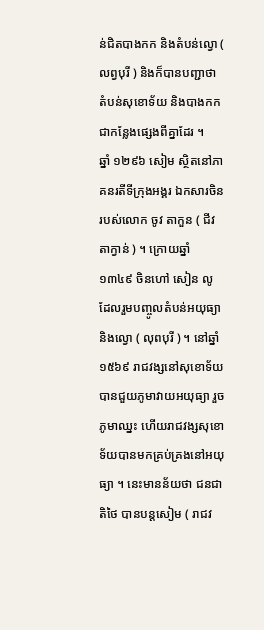ន់ជិតបាងកក និងតំបន់ល្វោ ( លព្វបុរី ) និងក៏បានបញ្ជាថា តំបន់សុខោទ័យ និងបាងកកជាកន្លែងផ្សេងពីគ្នាដែរ ។
ឆ្នាំ ១២៩៦ សៀម ស្ថិតនៅភាគនរតីទីក្រុងអង្គរ ឯកសារចិនរបស់លោក ចូវ តាកួន ( ជីវ តាក្វាន់ ) ។ ក្រោយឆ្នាំ ១៣៤៩ ចិនហៅ សៀន លូ ដែលរួមបញ្ចូលតំបន់អយុធ្យានិងល្វោ ( លុពបុរី ) ។ នៅឆ្នាំ ១៥៦៩ រាជវង្សនៅសុខោទ័យ បានជួយភូមាវាយអយុធ្យា រួចភូមាឈ្នះ ហើយរាជវង្សសុខោទ័យបានមកគ្រប់គ្រងនៅអយុធ្យា ។ នេះមានន័យថា ជនជាតិថៃ បានបន្តសៀម ( រាជវ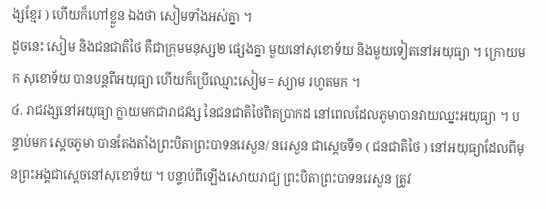ង្សខ្មែរ ) ហើយក៏ហៅខ្លួន ឯងថា សៀមទាំងអស់គ្នា ។
ដូចនេះ សៀម និងជនជាតិថៃ គឺជាក្រុមមនុស្ស២ ផ្សេងគ្នា មួយនៅសុខោទ័យ និងមួយទៀតនៅអយុធ្យា ។ ក្រោយមក សុខោទ័យ បានបន្តពីអយុធ្យា ហើយក៏ប្រើឈ្មោះសៀម= ស្យាម រហូតមក ។
៤. រាជវង្សនៅអយុធ្យា ក្លាយមកជារាជវង្ស នៃជនជាតិថៃពិតប្រាកដ នៅពេលដែលភូមាបានវាយឈ្នះអយុធ្យា ។ បន្ទាប់មក ស្តេចភូមា បានតែងតាំងព្រះបិតាព្រះបាទនរេសួន/ នរេសួន ជាស្តេចទី១ ( ជនជាតិថៃ ) នៅអយុធ្យាដែលពីមុនព្រះអង្គជាស្តេចនៅសុខោទ័យ ។ បន្ទាប់ពីឡើងសោយរាជ្យ ព្រះបិតាព្រះបាទនរេសួន ត្រូវ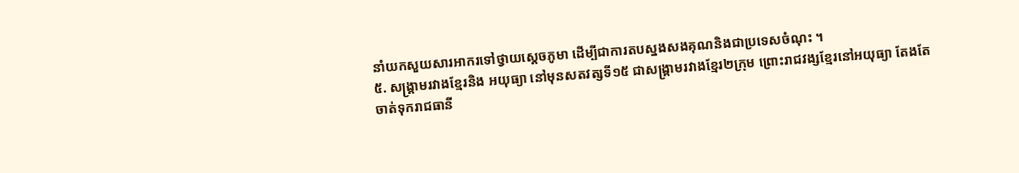នាំយកសួយសារអាករទៅថ្វាយស្តេចភូមា ដើម្បីជាការតបស្នងសងគុណនិងជាប្រទេសចំណុះ ។
៥. សង្គ្រាមរវាងខ្មែរនិង អយុធ្យា នៅមុនសតវត្សទី១៥ ជាសង្គ្រាមរវាងខ្មែរ២ក្រុម ព្រោះរាជវង្សខ្មែរនៅអយុធ្យា តែងតែចាត់ទុករាជធានី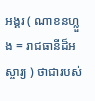អង្គរ ( ណាខនហ្លួង = រាជធានីដ៏អស្ចារ្យ ) ថាជារបស់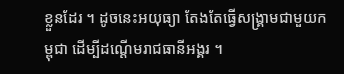ខ្លួនដែរ ។ ដូចនេះអយុធ្យា តែងតែធ្វើសង្គ្រាមជាមួយកម្ពុជា ដើម្បីដណ្តើមរាជធានីអង្គរ ។